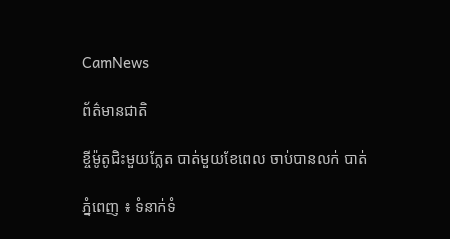CamNews

ព័ត៌មានជាតិ

ខ្ចីម៉ូតូជិះមួយភ្លែត បាត់មួយខែពេល ចាប់បានលក់ បាត់

ភ្នំពេញ ៖ ទំនាក់ទំ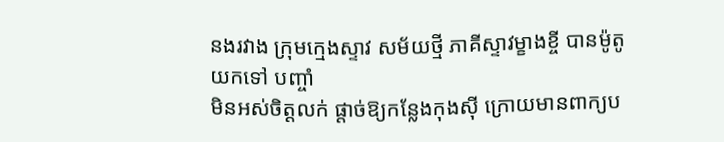នងរវាង ក្រុមក្មេងស្ទាវ សម័យថ្មី ភាគីស្ទាវម្ខាងខ្ចី បានម៉ូតូយកទៅ បញ្ចាំ
មិនអស់ចិត្ដលក់ ផ្ដាច់ឱ្យកន្លែងកុងស៊ី ក្រោយមានពាក្យប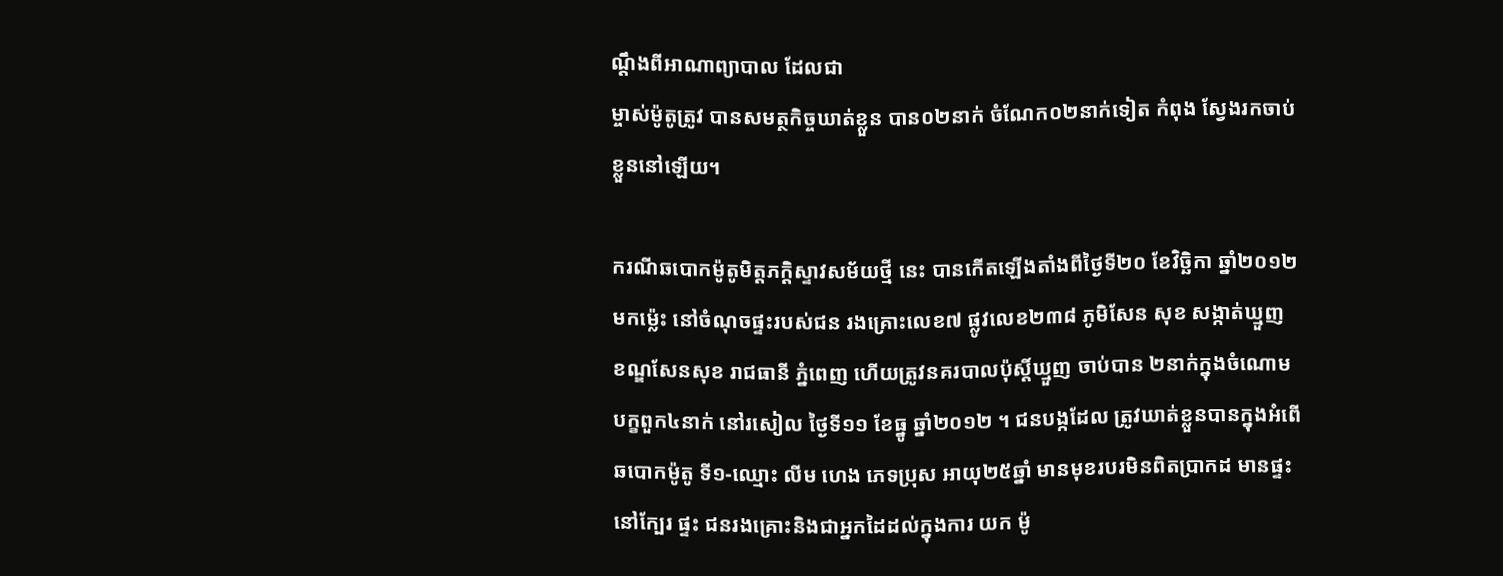ណ្ដឹងពីអាណាព្យាបាល ដែលជា
ម្ចាស់ម៉ូតូត្រូវ បានសមត្ថកិច្ចឃាត់ខ្លួន បាន០២នាក់ ចំណែក០២នាក់ទៀត កំពុង ស្វែងរកចាប់
ខ្លួននៅឡើយ។

ករណីឆបោកម៉ូតូមិត្ដភក្ដិស្ទាវសម័យថ្មី នេះ បានកើតឡើងតាំងពីថ្ងៃទី២០ ខែវិច្ឆិកា ឆ្នាំ២០១២
មកម្ល៉េះ នៅចំណុចផ្ទះរបស់ជន រងគ្រោះលេខ៧ ផ្លូវលេខ២៣៨ ភូមិសែន សុខ សង្កាត់ឃ្មួញ
ខណ្ឌសែនសុខ រាជធានី ភ្នំពេញ ហើយត្រូវនគរបាលប៉ុស្ដិ៍ឃ្មួញ ចាប់បាន ២នាក់ក្នុងចំណោម
បក្ខពួក៤នាក់ នៅរសៀល ថ្ងៃទី១១ ខែធ្នូ ឆ្នាំ២០១២ ។ ជនបង្កដែល ត្រូវឃាត់ខ្លួនបានក្នុងអំពើ
ឆបោកម៉ូតូ ទី១-ឈ្មោះ លីម ហេង ភេទប្រុស អាយុ២៥ឆ្នាំ មានមុខរបរមិនពិតប្រាកដ មានផ្ទះ
នៅក្បែរ ផ្ទះ ជនរងគ្រោះនិងជាអ្នកដៃដល់ក្នុងការ យក ម៉ូ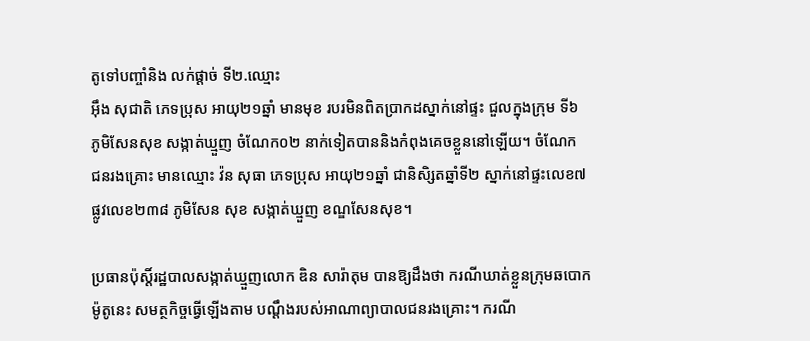តូទៅបញ្ចាំនិង លក់ផ្ដាច់ ទី២.ឈ្មោះ
អ៊ឹង សុជាតិ ភេទប្រុស អាយុ២១ឆ្នាំ មានមុខ របរមិនពិតប្រាកដស្នាក់នៅផ្ទះ ជួលក្នុងក្រុម ទី៦
ភូមិសែនសុខ សង្កាត់ឃ្មួញ ចំណែក០២ នាក់ទៀតបាននិងកំពុងគេចខ្លួននៅឡើយ។ ចំណែក
ជនរងគ្រោះ មានឈ្មោះ វ៉ន សុធា ភេទប្រុស អាយុ២១ឆ្នាំ ជានិសិ្សតឆ្នាំទី២ ស្នាក់នៅផ្ទះលេខ៧
ផ្លូវលេខ២៣៨ ភូមិសែន សុខ សង្កាត់ឃ្មួញ ខណ្ឌសែនសុខ។

ប្រធានប៉ុស្ដិ៍រដ្ឋបាលសង្កាត់ឃ្មួញលោក ឌិន សារ៉ាតុម បានឱ្យដឹងថា ករណីឃាត់ខ្លួនក្រុមឆបោក
ម៉ូតូនេះ សមត្ថកិច្ចធ្វើឡើងតាម បណ្ដឹងរបស់អាណាព្យាបាលជនរងគ្រោះ។ ករណី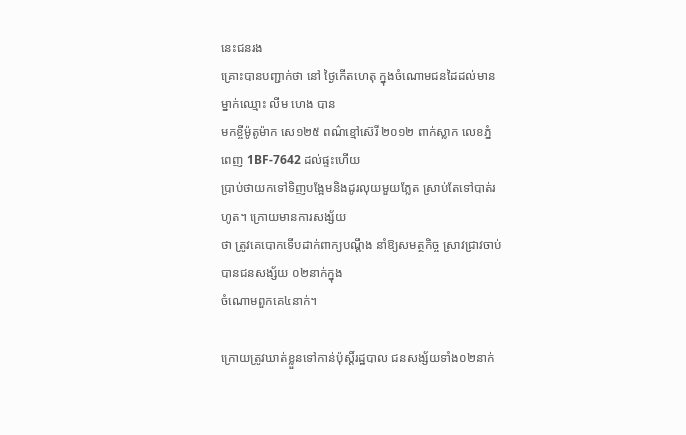នេះជនរង
គ្រោះបានបញ្ជាក់ថា នៅ ថ្ងៃកើតហេតុ ក្នុងចំណោមជនដៃដល់មានម្នាក់ឈ្មោះ លីម ហេង បាន
មកខ្ចីម៉ូតូម៉ាក សេ១២៥ ពណ៌ខ្មៅស៊េរី ២០១២ ពាក់ស្លាក លេខភ្នំពេញ 1BF-7642 ដល់ផ្ទះហើយ
ប្រាប់ថាយកទៅទិញបង្អែមនិងដូរលុយមួយភ្លែត ស្រាប់តែទៅបាត់រហូត។ ក្រោយមានការសង្ស័យ
ថា ត្រូវគេបោកទើបដាក់ពាក្យបណ្ដឹង នាំឱ្យសមត្ថកិច្ច ស្រាវជ្រាវចាប់បានជនសង្ស័យ ០២នាក់ក្នុង
ចំណោមពួកគេ៤នាក់។

ក្រោយត្រូវឃាត់ខ្លួនទៅកាន់ប៉ុស្ដិ៍រដ្ឋបាល ជនសង្ស័យទាំង០២នាក់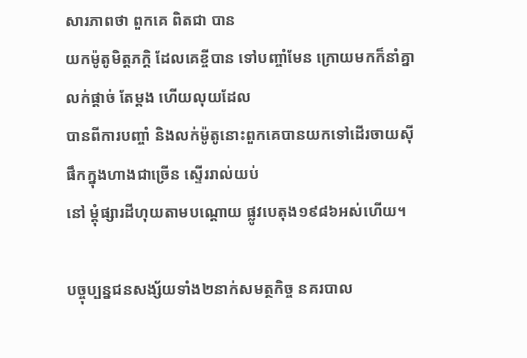សារភាពថា ពួកគេ ពិតជា បាន
យកម៉ូតូមិត្ដភក្ដិ ដែលគេខ្ចីបាន ទៅបញ្ចាំមែន ក្រោយមកក៏នាំគ្នាលក់ផ្ដាច់ តែម្ដង ហើយលុយដែល
បានពីការបញ្ចាំ និងលក់ម៉ូតូនោះពួកគេបានយកទៅដើរចាយស៊ីផឹកក្នុងហាងជាច្រើន ស្ទើររាល់យប់
នៅ ម្ដុំផ្សារដីហុយតាមបណ្ដោយ ផ្លូវបេតុង១៩៨៦អស់ហើយ។

បច្ចុប្បន្នជនសង្ស័យទាំង២នាក់សមត្ថកិច្ច នគរបាល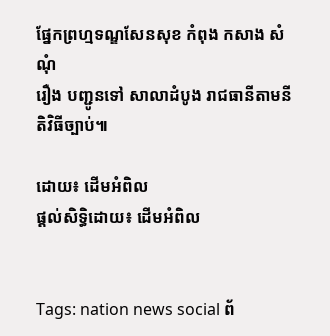ផ្នែកព្រហ្មទណ្ឌសែនសុខ កំពុង កសាង សំណុំ
រឿង បញ្ជូនទៅ សាលាដំបូង រាជធានីតាមនីតិវិធីច្បាប់៕

ដោយ៖ ដើមអំពិល
ផ្តល់សិទ្ធិដោយ៖ ដើមអំពិល


Tags: nation news social ព័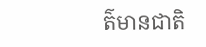ត៌មានជាតិ